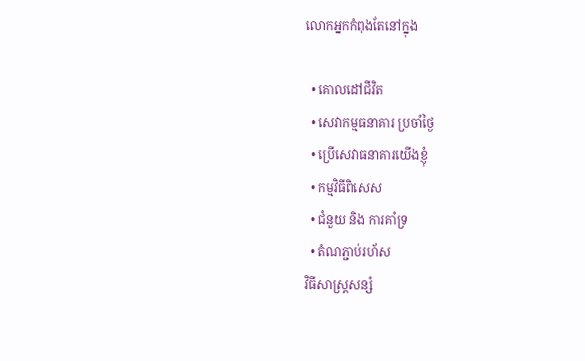លោកអ្នកកំពុងតែនៅក្នុង

  • គោលដៅជីវិត
  • សេវាកម្មធនាគារ ប្រចាំថ្ងៃ
  • ប្រើសេវាធនាគារយើងខ្ញុំ
  • កម្មវិធីពិសេស
  • ជំនួយ និង ការគាំទ្រ
  • តំណភ្ជាប់រហ័ស
វិធីសាស្រ្តសន្សំ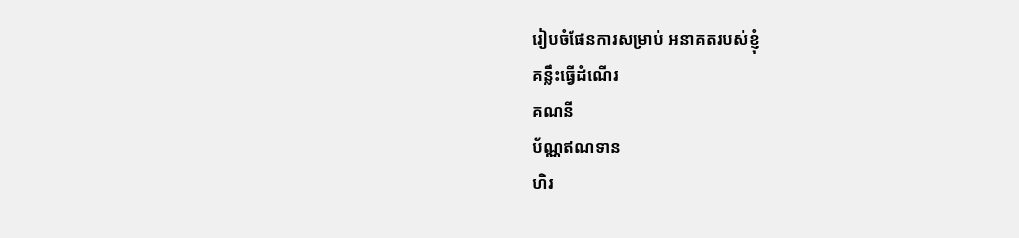រៀបចំផែនការសម្រាប់ អនាគតរបស់ខ្ញុំ
គន្លឹះធ្វើដំណើរ
គណនី
ប័ណ្ណឥណទាន
ហិរ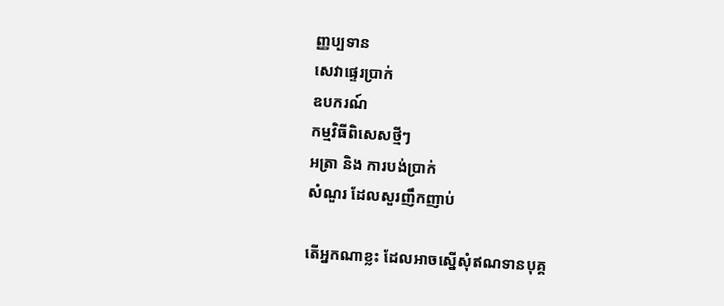ញ្ញប្បទាន
សេវាផ្ទេរប្រាក់
ឧបករណ៍
កម្មវិធីពិសេសថ្មីៗ
អត្រា និង ការបង់ប្រាក់
សំណួរ ដែលសួរញឹកញាប់

តើអ្នកណាខ្លះ ដែលអាចស្នើសុំឥណទានបុគ្គ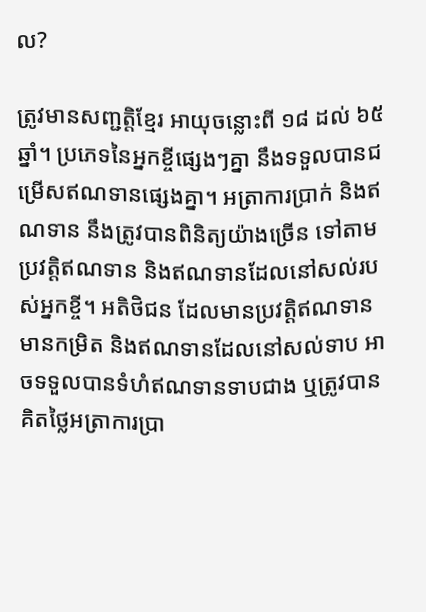ល?

ត្រូវមានសញ្ជត្តិខ្មែរ អាយុចន្លោះពី ១៨ ដល់ ៦៥ឆ្នាំ។ ប្រភេទនៃអ្នកខ្ចីផ្សេងៗគ្នា នឹងទទួលបានជម្រើសឥណទានផ្សេងគ្នា។ អត្រាការប្រាក់ និងឥណទាន នឹងត្រូវបានពិនិត្យយ៉ាងច្រើន ទៅតាមប្រវត្តិឥណទាន និងឥណទានដែលនៅសល់របស់អ្នកខ្ចី។ អតិថិជន ដែលមានប្រវត្តិឥណទានមានកម្រិត និងឥណទានដែលនៅសល់ទាប អាចទទួលបានទំហំឥណទានទាបជាង ឬត្រូវបានគិតថ្លៃអត្រាការប្រា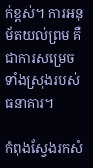ក់ខ្ពស់។ ការអនុម័តយល់ព្រម គឺជាការសម្រេច ទាំងស្រុងរបស់ធនាគារ។

កំពុងស្វែងរកសំ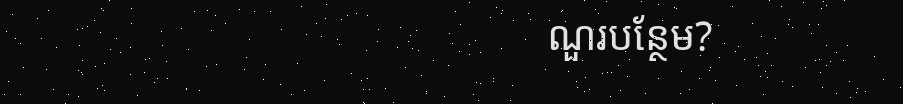ណួរបន្ថែម?